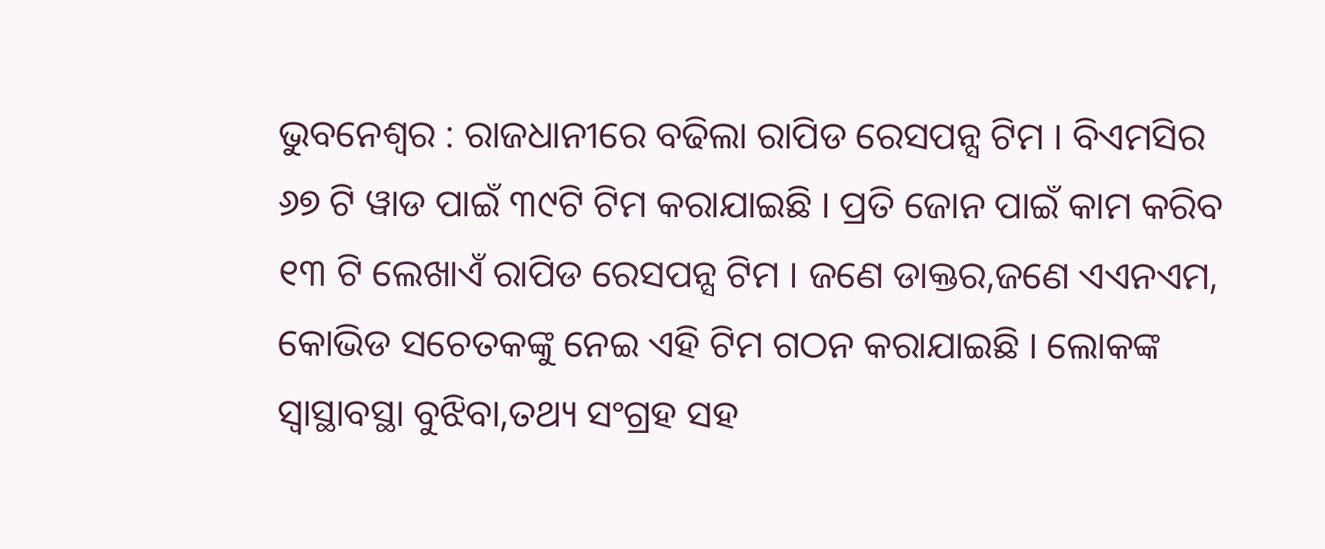ଭୁବନେଶ୍ୱର : ରାଜଧାନୀରେ ବଢିଲା ରାପିଡ ରେସପନ୍ସ ଟିମ । ବିଏମସିର ୬୭ ଟି ୱାଡ ପାଇଁ ୩୯ଟି ଟିମ କରାଯାଇଛି । ପ୍ରତି ଜୋନ ପାଇଁ କାମ କରିବ ୧୩ ଟି ଲେଖାଏଁ ରାପିଡ ରେସପନ୍ସ ଟିମ । ଜଣେ ଡାକ୍ତର,ଜଣେ ଏଏନଏମ, କୋଭିଡ ସଚେତକଙ୍କୁ ନେଇ ଏହି ଟିମ ଗଠନ କରାଯାଇଛି । ଲୋକଙ୍କ ସ୍ୱାସ୍ଥାବସ୍ଥା ବୁଝିବା,ତଥ୍ୟ ସଂଗ୍ରହ ସହ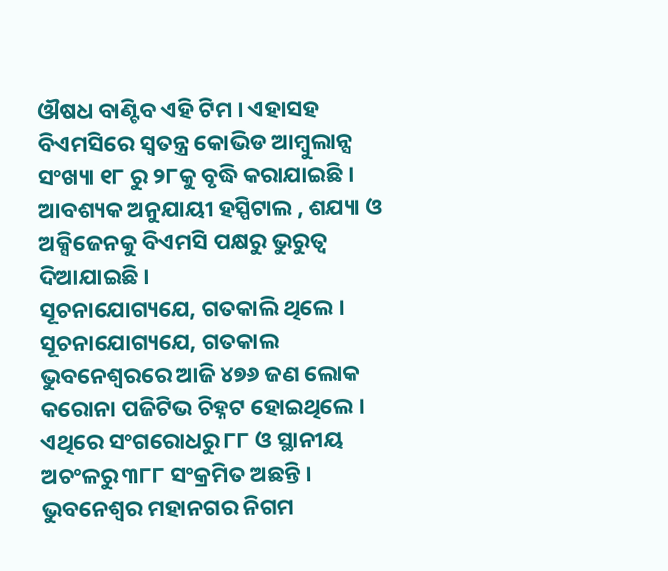ଔଷଧ ବାଣ୍ଟିବ ଏହି ଟିମ । ଏହାସହ ବିଏମସିରେ ସ୍ୱତନ୍ତ୍ର କୋଭିଡ ଆମ୍ବୁଲାନ୍ସ ସଂଖ୍ୟା ୧୮ ରୁ ୨୮କୁ ବୃଦ୍ଧି କରାଯାଇଛି । ଆବଶ୍ୟକ ଅନୁଯାୟୀ ହସ୍ପିଟାଲ , ଶଯ୍ୟା ଓ ଅକ୍ସିଜେନକୁ ବିଏମସି ପକ୍ଷରୁ ଭୁରୁତ୍ୱ ଦିଆଯାଇଛି ।
ସୂଚନାଯୋଗ୍ୟଯେ, ଗତକାଲି ଥିଲେ । ସୂଚନାଯୋଗ୍ୟଯେ, ଗତକାଲ ଭୁବନେଶ୍ୱରରେ ଆଜି ୪୭୬ ଜଣ ଲୋକ କରୋନା ପଜିଟିଭ ଚିହ୍ନଟ ହୋଇଥିଲେ । ଏଥିରେ ସଂଗରୋଧରୁ ୮୮ ଓ ସ୍ଥାନୀୟ ଅଚଂଳରୁ ୩୮୮ ସଂକ୍ରମିତ ଅଛନ୍ତି । ଭୁବନେଶ୍ବର ମହାନଗର ନିଗମ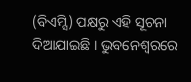(ବିଏମ୍ସି) ପକ୍ଷରୁ ଏହି ସୂଚନା ଦିଆଯାଇଛି । ଭୁବନେଶ୍ୱରରେ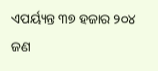ଏପର୍ୟ୍ୟନ୍ତ ୩୭ ହଜାର ୨୦୪ ଜଣ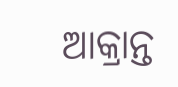ଆକ୍ରାନ୍ତ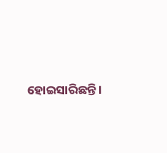ହୋଇସାରିଛନ୍ତି।